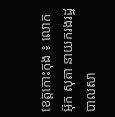ខេត្តកោះកុង ៖ លោក អ៊ុក សុតា នាយករងរដ្ឋបាលសា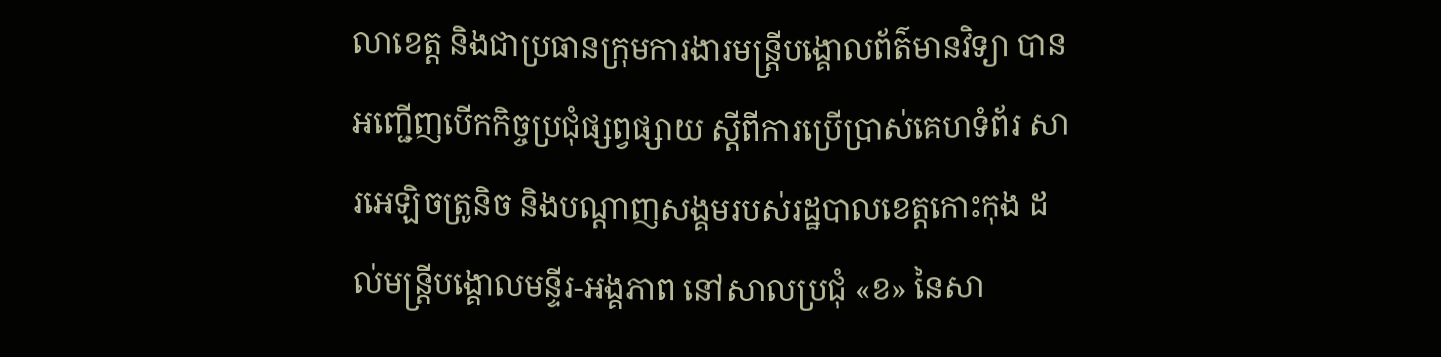លាខេត្ត និងជាប្រធានក្រុមការងារមន្ត្រីបង្គោលព័ត៌មានវិទ្យា បានអញ្ជើញបើកកិច្ចប្រជុំផ្សព្វផ្សាយ ស្តីពីការប្រើប្រាស់គេហទំព័រ សារអេឡិចត្រូនិច និងបណ្ដាញសង្គមរបស់រដ្ឋបាលខេត្តកោះកុង ដល់មន្ត្រីបង្គោលមន្ទីរ-អង្គភាព នៅសាលប្រជុំ «ខ» នៃសា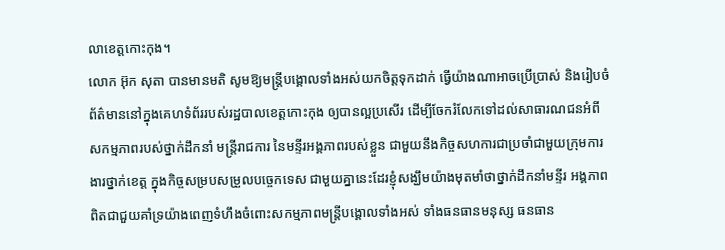លាខេត្តកោះកុង។
លោក អ៊ុក សុតា បានមានមតិ សូមឱ្យមន្ត្រីបង្គោលទាំងអស់យកចិត្តទុកដាក់ ធ្វើយ៉ាងណាអាចប្រើប្រាស់ និងរៀបចំព័ត៌មាននៅក្នុងគេហទំព័ររបស់រដ្ឋបាលខេត្តកោះកុង ឲ្យបានល្អប្រសើរ ដើម្បីចែករំលែកទៅដល់សាធារណជនអំពីសកម្មភាពរបស់ថ្នាក់ដឹកនាំ មន្ត្រីរាជការ នៃមន្ទីរអង្គភាពរបស់ខ្លួន ជាមួយនឹងកិច្ចសហការជាប្រចាំជាមួយក្រុមការងារថ្នាក់ខេត្ត ក្នុងកិច្ចសម្របសម្រួលបច្ចេកទេស ជាមួយគ្នានេះដែរខ្ញុំសង្ឃឹមយ៉ាងមុតមាំថាថ្នាក់ដឹកនាំមន្ទីរ អង្គភាព ពិតជាជួយគាំទ្រយ៉ាងពេញទំហឹងចំពោះសកម្មភាពមន្ត្រីបង្គោលទាំងអស់ ទាំងធនធានមនុស្ស ធនធាន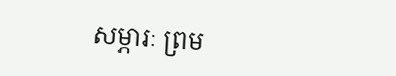សម្ភារៈ ព្រម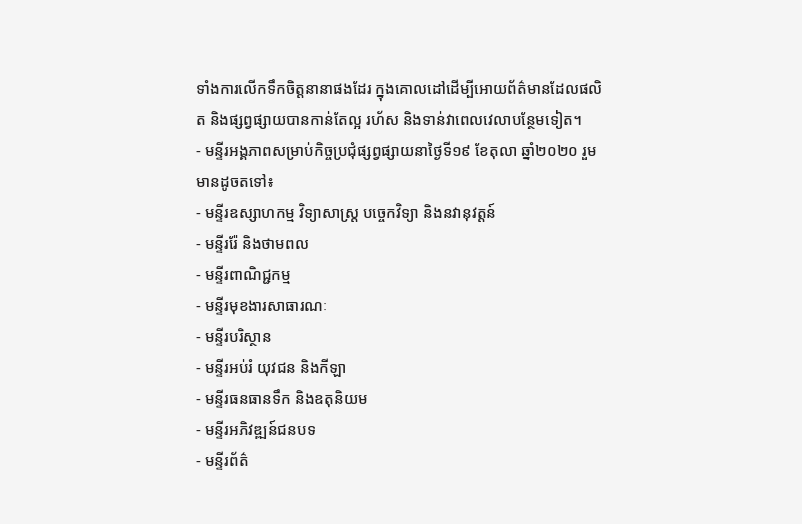ទាំងការលើកទឹកចិត្តនានាផងដែរ ក្នុងគោលដៅដើម្បីអោយព័ត៌មានដែលផលិត និងផ្សព្វផ្សាយបានកាន់តែល្អ រហ័ស និងទាន់វាពេលវេលាបន្ថែមទៀត។
- មន្ទីរអង្គភាពសម្រាប់កិច្ចប្រជុំផ្សព្វផ្សាយនាថ្ងៃទី១៩ ខែតុលា ឆ្នាំ២០២០ រួមមានដូចតទៅ៖
- មន្ទីរឧស្សាហកម្ម វិទ្យាសាស្ត្រ បច្ចេកវិទ្យា និងនវានុវត្តន៍
- មន្ទីររ៉ែ និងថាមពល
- មន្ទីរពាណិជ្ជកម្ម
- មន្ទីរមុខងារសាធារណៈ
- មន្ទីរបរិស្ថាន
- មន្ទីរអប់រំ យុវជន និងកីឡា
- មន្ទីរធនធានទឹក និងឧតុនិយម
- មន្ទីរអភិវឌ្ឍន៍ជនបទ
- មន្ទីរព័ត៌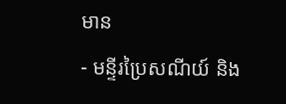មាន
- មន្ទីរប្រៃសណីយ៍ និង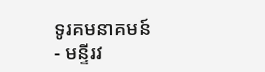ទូរគមនាគមន៍
- មន្ទីរវ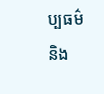ប្បធម៌ និង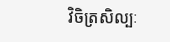វិចិត្រសិល្បៈ